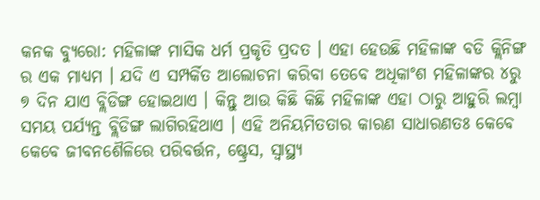କନକ ବ୍ୟୁରୋ: ମହିଳାଙ୍କ ମାସିକ ଧର୍ମ ପ୍ରକୃତି ପ୍ରଦତ । ଏହା ହେଉଛି ମହିଳାଙ୍କ ବଡି କ୍ଲିନିଙ୍ଗ ର ଏକ ମାଧ୍ୟମ । ଯଦି ଏ ସମ୍ପର୍କିତ ଆଲୋଚନା କରିବା ତେବେ ଅଧିକାଂଶ ମହିଳାଙ୍କର ୪ରୁ ୭ ଦିନ ଯାଏ ବ୍ଲିଡିଙ୍ଗ ହୋଇଥାଏ । କିନ୍ତୁ ଆଉ କିଛି କିଛି ମହିଳାଙ୍କ ଏହା ଠାରୁ ଆହୁରି ଲମ୍ବା ସମୟ ପର୍ଯ୍ୟନ୍ତ ବ୍ଲିଡିଙ୍ଗ ଲାଗିରହିଥାଏ । ଏହି ଅନିୟମିତତାର କାରଣ ସାଧାରଣତଃ କେବେ କେବେ ଜୀବନଶୈଳିରେ ପରିବର୍ତ୍ତନ, ଷ୍ଟ୍ରେସ, ସ୍ବାସ୍ଥ୍ୟ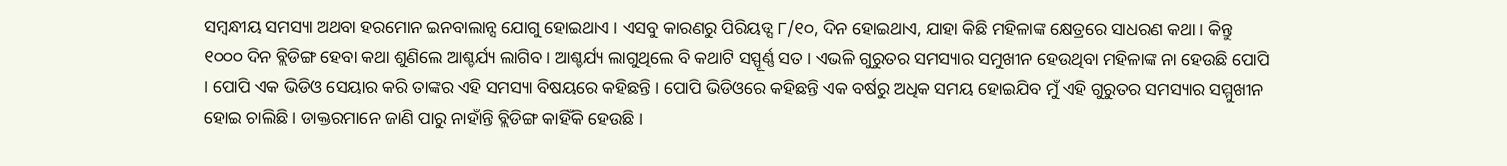ସମ୍ବନ୍ଧୀୟ ସମସ୍ୟା ଅଥବା ହରମୋନ ଇନବାଲାନ୍ସ ଯୋଗୁ ହୋଇଥାଏ । ଏସବୁ କାରଣରୁ ପିରିୟଡ୍ସ ୮/୧୦, ଦିନ ହୋଇଥାଏ, ଯାହା କିଛି ମହିଳାଙ୍କ କ୍ଷେତ୍ରରେ ସାଧରଣ କଥା। କିନ୍ତୁ ୧୦୦୦ ଦିନ ବ୍ଲିଡିଙ୍ଗ ହେବା କଥା ଶୁଣିଲେ ଆଶ୍ଚର୍ଯ୍ୟ ଲାଗିବ । ଆଶ୍ଚର୍ଯ୍ୟ ଲାଗୁଥିଲେ ବି କଥାଟି ସସ୍ପୂର୍ଣ୍ଣ ସତ । ଏଭଳି ଗୁରୁତର ସମସ୍ୟାର ସମୁଖୀନ ହେଉଥିବା ମହିଳାଙ୍କ ନା ହେଉଛି ପୋପି । ପୋପି ଏକ ଭିଡିଓ ସେୟାର କରି ତାଙ୍କର ଏହି ସମସ୍ୟା ବିଷୟରେ କହିଛନ୍ତି । ପୋପି ଭିଡିଓରେ କହିଛନ୍ତି ଏକ ବର୍ଷରୁ ଅଧିକ ସମୟ ହୋଇଯିବ ମୁଁ ଏହି ଗୁରୁତର ସମସ୍ୟାର ସମ୍ମୁଖୀନ ହୋଇ ଚାଲିଛି । ଡାକ୍ତରମାନେ ଜାଣି ପାରୁ ନାହାଁନ୍ତି ବ୍ଲିଡିଙ୍ଗ କାହିଁକି ହେଉଛି ।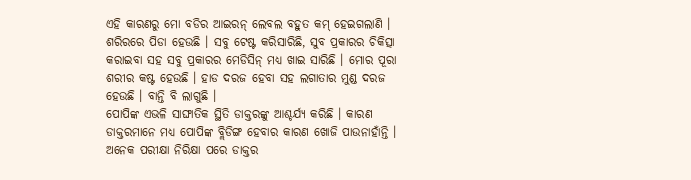ଏହି କାରଣରୁ ମୋ ବଡିର ଆଇରନ୍ ଲେବଲ ବହୁତ କମ୍ ହେଇଗଲାଣି । ଶରିରରେ ପିଡା ହେଉଛି । ସବୁ ଟେଷ୍ଟ କରିସାରିଛି, ସୁବ ପ୍ରକାରର ଚିକିତ୍ସା କରାଇବା ସହ ସବୁ ପ୍ରକାରର ମେଡିସିନ୍ ମଧ୍ୟ ଖାଇ ସାରିଛି । ମୋର ପୂରା ଶରୀର କଷ୍ଟ ହେଉଛି । ହାଡ ଦରଜ ହେବା ସହ ଲଗାତାର ମୁଣ୍ଡ ଦରଜ ହେଉଛି । ବାନ୍ତି ବି ଲାଗୁଛି ।
ପୋପିଙ୍କ ଏଭଳି ସାଙ୍ଘାତିକ ସ୍ଥିତି ଡାକ୍ତରଙ୍କୁ ଆଶ୍ଚର୍ଯ୍ୟ କରିଛି । କାରଣ ଡାକ୍ତରମାନେ ମଧ୍ୟ ପୋପିଙ୍କ ବ୍ଲିଡିଙ୍ଗ ହେବାର କାରଣ ଖୋଜି ପାଉନାହାଁନ୍ତି । ଅନେକ ପରୀକ୍ଷା ନିରିକ୍ଷା ପରେ ଡାକ୍ତର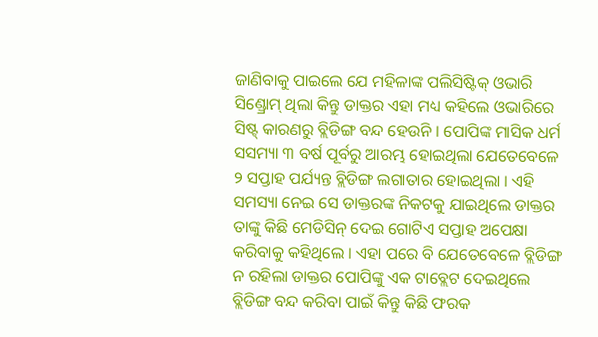ଜାଣିବାକୁ ପାଇଲେ ଯେ ମହିଳାଙ୍କ ପଲିସିଷ୍ଟିକ୍ ଓଭାରି ସିଣ୍ଡ୍ରୋମ୍ ଥିଲା କିନ୍ତୁ ଡାକ୍ତର ଏହା ମଧ୍ୟ କହିଲେ ଓଭାରିରେ ସିଷ୍ଟ୍ କାରଣରୁ ବ୍ଲିଡିଙ୍ଗ ବନ୍ଦ ହେଉନି । ପୋପିଙ୍କ ମାସିକ ଧର୍ମ ସସମ୍ୟା ୩ ବର୍ଷ ପୂର୍ବରୁ ଆରମ୍ଭ ହୋଇଥିଲା ଯେତେବେଳେ ୨ ସପ୍ତାହ ପର୍ଯ୍ୟନ୍ତ ବ୍ଲିଡିଙ୍ଗ ଲଗାତାର ହୋଇଥିଲା । ଏହି ସମସ୍ୟା ନେଇ ସେ ଡାକ୍ତରଙ୍କ ନିକଟକୁ ଯାଇଥିଲେ ଡାକ୍ତର ତାଙ୍କୁ କିଛି ମେଡିସିନ୍ ଦେଇ ଗୋଟିଏ ସପ୍ତାହ ଅପେକ୍ଷା କରିବାକୁ କହିଥିଲେ । ଏହା ପରେ ବି ଯେତେବେଳେ ବ୍ଲିଡିଙ୍ଗ ନ ରହିଲା ଡାକ୍ତର ପୋପିଙ୍କୁ ଏକ ଟାବ୍ଲେଟ ଦେଇଥିଲେ ବ୍ଲିଡିଙ୍ଗ ବନ୍ଦ କରିବା ପାଇଁ କିନ୍ତୁ କିଛି ଫରକ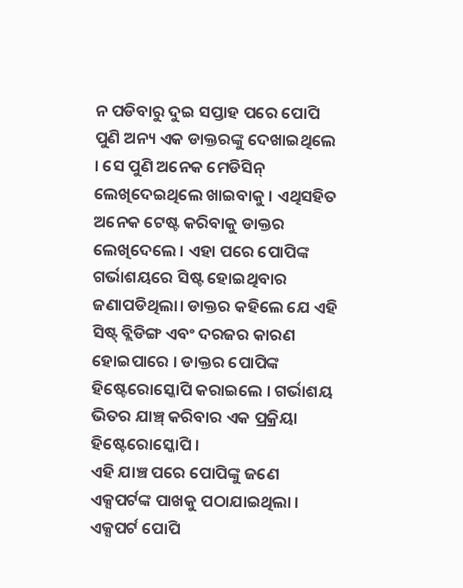ନ ପଡିବାରୁ ଦୁଇ ସପ୍ତାହ ପରେ ପୋପି ପୁଣି ଅନ୍ୟ ଏକ ଡାକ୍ତରଙ୍କୁ ଦେଖାଇଥିଲେ । ସେ ପୁଣି ଅନେକ ମେଡିସିନ୍ ଲେଖିଦେଇଥିଲେ ଖାଇବାକୁ । ଏଥିସହିତ ଅନେକ ଟେଷ୍ଟ କରିବାକୁ ଡାକ୍ତର ଲେଖିଦେଲେ । ଏହା ପରେ ପୋପିଙ୍କ ଗର୍ଭାଶୟରେ ସିଷ୍ଟ ହୋଇଥିବାର ଜଣାପଡିଥିଲା। ଡାକ୍ତର କହିଲେ ଯେ ଏହି ସିଷ୍ଟ୍ ବ୍ଲିଡିଙ୍ଗ ଏବଂ ଦରଜର କାରଣ ହୋଇପାରେ । ଡାକ୍ତର ପୋପିଙ୍କ ହିଷ୍ଟେରୋସ୍କୋପି କରାଇଲେ । ଗର୍ଭାଶୟ ଭିତର ଯାଞ୍ଚ୍ କରିବାର ଏକ ପ୍ରକ୍ରିୟା ହିଷ୍ଟେରୋସ୍କୋପି ।
ଏହି ଯାଞ୍ଚ ପରେ ପୋପିଙ୍କୁ ଜଣେ ଏକ୍ସପର୍ଟଙ୍କ ପାଖକୁ ପଠାଯାଇଥିଲା । ଏକ୍ସପର୍ଟ ପୋପି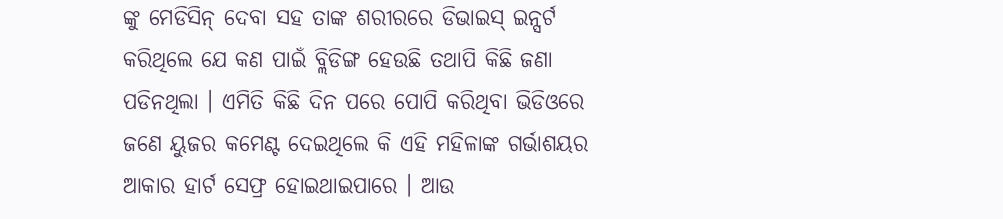ଙ୍କୁ ମେଡିସିନ୍ ଦେବା ସହ ତାଙ୍କ ଶରୀରରେ ଡିଭାଇସ୍ ଇନ୍ସର୍ଟ କରିଥିଲେ ଯେ କଣ ପାଇଁ ବ୍ଲିଡିଙ୍ଗ ହେଉଛି ତଥାପି କିଛି ଜଣା ପଡିନଥିଲା । ଏମିତି କିଛି ଦିନ ପରେ ପୋପି କରିଥିବା ଭିଡିଓରେ ଜଣେ ୟୁଜର କମେଣ୍ଟ ଦେଇଥିଲେ କି ଏହି ମହିଳାଙ୍କ ଗର୍ଭାଶୟର ଆକାର ହାର୍ଟ ସେଫ୍ର ହୋଇଥାଇପାରେ । ଆଉ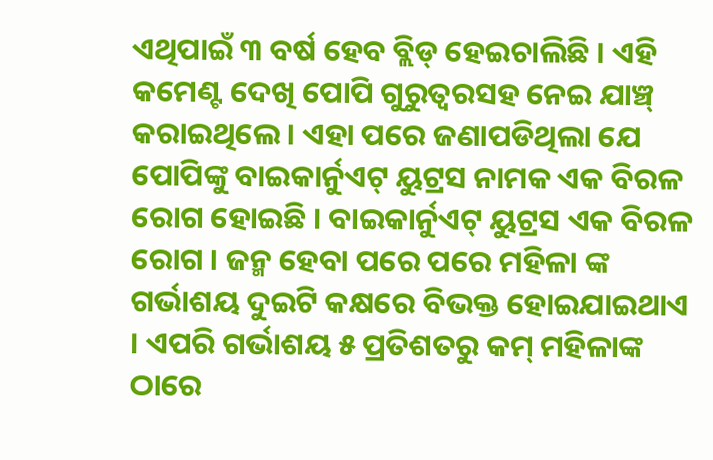ଏଥିପାଇଁ ୩ ବର୍ଷ ହେବ ବ୍ଲିଡ୍ ହେଇଚାଲିଛି । ଏହି କମେଣ୍ଟ ଦେଖି ପୋପି ଗୁରୁତ୍ବରସହ ନେଇ ଯାଞ୍ଚ୍ କରାଇଥିଲେ। ଏହା ପରେ ଜଣାପଡିଥିଲା ଯେ ପୋପିଙ୍କୁ ବାଇକାର୍ନୁଏଟ୍ ୟୁଟ୍ରସ ନାମକ ଏକ ବିରଳ ରୋଗ ହୋଇଛି । ବାଇକାର୍ନୁଏଟ୍ ୟୁଟ୍ରସ ଏକ ବିରଳ ରୋଗ । ଜନ୍ମ ହେବା ପରେ ପରେ ମହିଳା ଙ୍କ ଗର୍ଭାଶୟ ଦୁଇଟି କକ୍ଷରେ ବିଭକ୍ତ ହୋଇଯାଇଥାଏ । ଏପରି ଗର୍ଭାଶୟ ୫ ପ୍ରତିଶତରୁ କମ୍ ମହିଳାଙ୍କ ଠାରେ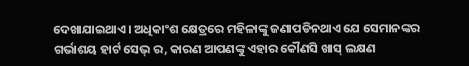ଦେଖାଯାଇଥାଏ। ଅଧିକାଂଶ କ୍ଷେତ୍ରରେ ମହିଳାଙ୍କୁ ଜଣାପଡିନଥାଏ ଯେ ସେମାନଙ୍କର ଗର୍ଭାଶୟ ହାର୍ଟ ସେଭ୍ ର, କାରଣ ଆପଣଙ୍କୁ ଏହାର କୌଣସି ଖାସ୍ ଲକ୍ଷଣ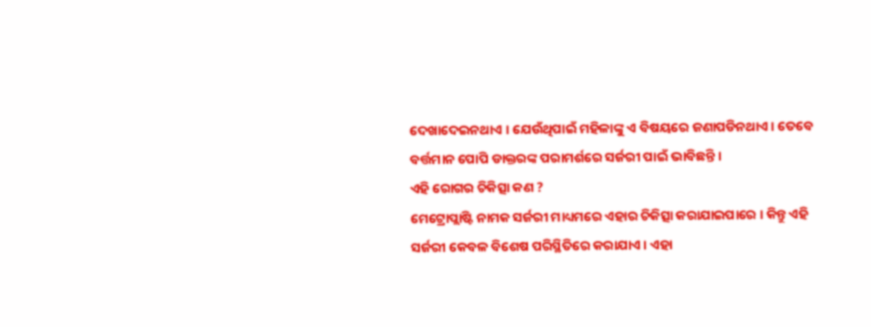ଦେଖାଦେଇନଥାଏ । ଯେଉଁଥିପାଇଁ ମହିଳାଙ୍କୁ ଏ ବିଷୟରେ ଜଣାପଡିନଥାଏ। ତେବେ ବର୍ତ୍ତମାନ ପୋପି ଡାକ୍ତରଙ୍କ ପରାମର୍ଶରେ ସର୍ଜରୀ ପାଇଁ ଭାବିଛନ୍ତି ।
ଏହି ରୋଗର ଚିକିତ୍ସା କଣ ?
ମେଟ୍ରୋପ୍ଲାଷ୍ଟି ନାମକ ସର୍ଜରୀ ମାଧ୍ୟମରେ ଏହାର ଚିକିତ୍ସା କରାଯାଇପାରେ । କିନ୍ତୁ ଏହି ସର୍ଜରୀ କେବଳ ବିଶେଷ ପରିସ୍ଥିତିରେ କରାଯାଏ । ଏହା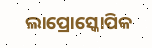ଲାପ୍ରୋସ୍କୋପିକ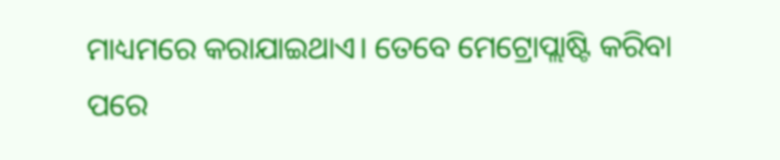ମାଧ୍ୟମରେ କରାଯାଇଥାଏ। ତେବେ ମେଟ୍ରୋପ୍ଲାଷ୍ଟି କରିବା ପରେ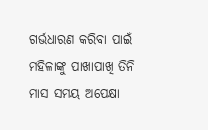ଗର୍ଭଧାରଣ କରିବା ପାଇଁ ମହିଳାଙ୍କୁ ପାଖାପାଖି ତିନି ମାସ ସମୟ ଅପେକ୍ଷା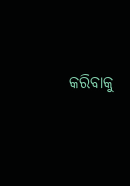କରିବାକୁ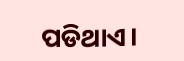ପଡିଥାଏ।